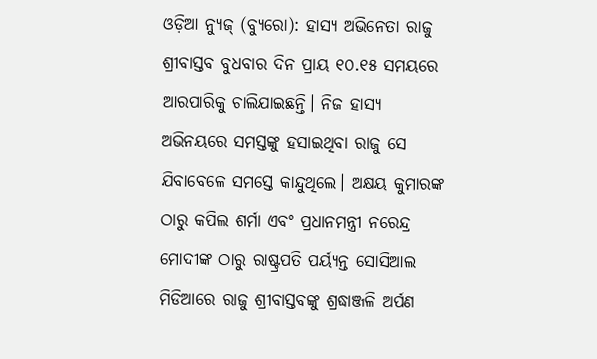ଓଡ଼ିଆ ନ୍ୟୁଜ୍ (ବ୍ୟୁରୋ): ହାସ୍ୟ ଅଭିନେତା ରାଜୁ ଶ୍ରୀବାସ୍ତବ ବୁଧବାର ଦିନ ପ୍ରାୟ ୧୦.୧୫ ସମୟରେ ଆରପାରିକୁ ଚାଲିଯାଇଛନ୍ତି। ନିଜ ହାସ୍ୟ ଅଭିନୟରେ ସମସ୍ତଙ୍କୁ ହସାଇଥିବା ରାଜୁ ସେ ଯିବାବେଳେ ସମସ୍ତେ କାନ୍ଦୁଥିଲେ। ଅକ୍ଷୟ କୁମାରଙ୍କ ଠାରୁ କପିଲ ଶର୍ମା ଏବଂ ପ୍ରଧାନମନ୍ତ୍ରୀ ନରେନ୍ଦ୍ର ମୋଦୀଙ୍କ ଠାରୁ ରାଷ୍ଟ୍ରପତି ପର୍ୟ୍ୟନ୍ତ ସୋସିଆଲ ମିଡିଆରେ ରାଜୁ ଶ୍ରୀବାସ୍ତବଙ୍କୁ ଶ୍ରଦ୍ଧାଞ୍ଜଳି ଅର୍ପଣ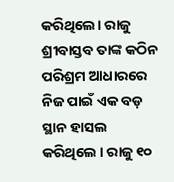କରିଥିଲେ। ରାଜୁ ଶ୍ରୀବାସ୍ତବ ତାଙ୍କ କଠିନ ପରିଶ୍ରମ ଆଧାରରେ ନିଜ ପାଇଁ ଏକ ବଡ଼ ସ୍ଥାନ ହାସଲ କରିଥିଲେ । ରାଜୁ ୧୦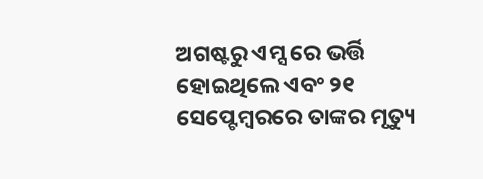ଅଗଷ୍ଟରୁ ଏମ୍ସ ରେ ଭର୍ତ୍ତି ହୋଇଥିଲେ ଏବଂ ୨୧ ସେପ୍ଟେମ୍ବରରେ ତାଙ୍କର ମୃତ୍ୟୁ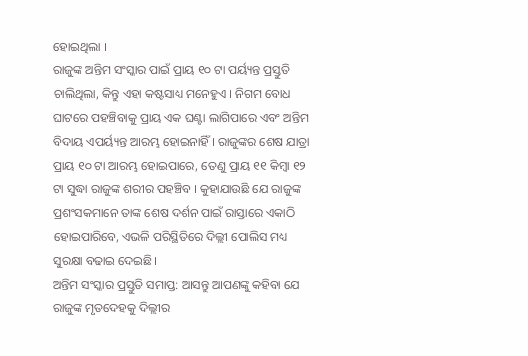ହୋଇଥିଲା ।
ରାଜୁଙ୍କ ଅନ୍ତିମ ସଂସ୍କାର ପାଇଁ ପ୍ରାୟ ୧୦ ଟା ପର୍ୟ୍ୟନ୍ତ ପ୍ରସ୍ତୁତି ଚାଲିଥିଲା, କିନ୍ତୁ ଏହା କଷ୍ଟସାଧ୍ୟ ମନେହୁଏ । ନିଗମ ବୋଧ ଘାଟରେ ପହଞ୍ଚିବାକୁ ପ୍ରାୟ ଏକ ଘଣ୍ଟା ଲାଗିପାରେ ଏବଂ ଅନ୍ତିମ ବିଦାୟ ଏପର୍ୟ୍ୟନ୍ତ ଆରମ୍ଭ ହୋଇନାହିଁ । ରାଜୁଙ୍କର ଶେଷ ଯାତ୍ରା ପ୍ରାୟ ୧୦ ଟା ଆରମ୍ଭ ହୋଇପାରେ, ତେଣୁ ପ୍ରାୟ ୧୧ କିମ୍ବା ୧୨ ଟା ସୁଦ୍ଧା ରାଜୁଙ୍କ ଶରୀର ପହଞ୍ଚିବ । କୁହାଯାଉଛି ଯେ ରାଜୁଙ୍କ ପ୍ରଶଂସକମାନେ ତାଙ୍କ ଶେଷ ଦର୍ଶନ ପାଇଁ ରାସ୍ତାରେ ଏକାଠି ହୋଇପାରିବେ, ଏଭଳି ପରିସ୍ଥିତିରେ ଦିଲ୍ଲୀ ପୋଲିସ ମଧ୍ୟ ସୁରକ୍ଷା ବଢାଇ ଦେଇଛି।
ଅନ୍ତିମ ସଂସ୍କାର ପ୍ରସ୍ତୁତି ସମାପ୍ତ: ଆସନ୍ତୁ ଆପଣଙ୍କୁ କହିବା ଯେ ରାଜୁଙ୍କ ମୃତଦେହକୁ ଦିଲ୍ଲୀର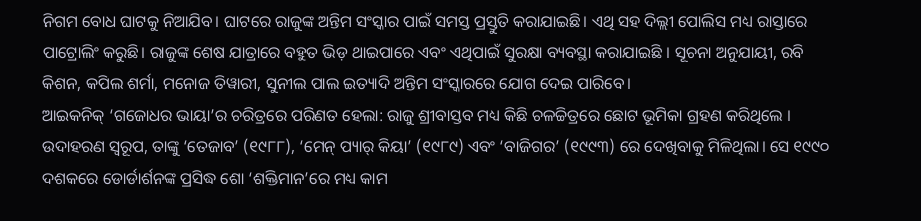ନିଗମ ବୋଧ ଘାଟକୁ ନିଆଯିବ। ଘାଟରେ ରାଜୁଙ୍କ ଅନ୍ତିମ ସଂସ୍କାର ପାଇଁ ସମସ୍ତ ପ୍ରସ୍ତୁତି କରାଯାଇଛି। ଏଥି ସହ ଦିଲ୍ଲୀ ପୋଲିସ ମଧ୍ୟ ରାସ୍ତାରେ ପାଟ୍ରୋଲିଂ କରୁଛି। ରାଜୁଙ୍କ ଶେଷ ଯାତ୍ରାରେ ବହୁତ ଭିଡ଼ ଥାଇପାରେ ଏବଂ ଏଥିପାଇଁ ସୁରକ୍ଷା ବ୍ୟବସ୍ଥା କରାଯାଇଛି । ସୂଚନା ଅନୁଯାୟୀ, ରବି କିଶନ, କପିଲ ଶର୍ମା, ମନୋଜ ତିୱାରୀ, ସୁନୀଲ ପାଲ ଇତ୍ୟାଦି ଅନ୍ତିମ ସଂସ୍କାରରେ ଯୋଗ ଦେଇ ପାରିବେ।
ଆଇକନିକ୍ ‘ଗଜୋଧର ଭାୟା’ର ଚରିତ୍ରରେ ପରିଣତ ହେଲା: ରାଜୁ ଶ୍ରୀବାସ୍ତବ ମଧ୍ୟ କିଛି ଚଳଚ୍ଚିତ୍ରରେ ଛୋଟ ଭୂମିକା ଗ୍ରହଣ କରିଥିଲେ । ଉଦାହରଣ ସ୍ୱରୂପ, ତାଙ୍କୁ ‘ତେଜାବ’ (୧୯୮୮), ‘ମେନ୍ ପ୍ୟାର୍ କିୟା’ (୧୯୮୯) ଏବଂ ‘ବାଜିଗର’ (୧୯୯୩) ରେ ଦେଖିବାକୁ ମିଳିଥିଲା। ସେ ୧୯୯୦ ଦଶକରେ ଡୋର୍ଡାର୍ଶନଙ୍କ ପ୍ରସିଦ୍ଧ ଶୋ ‘ଶକ୍ତିମାନ’ରେ ମଧ୍ୟ କାମ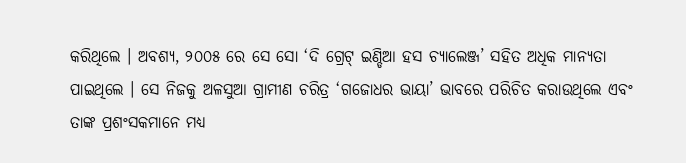କରିଥିଲେ । ଅବଶ୍ୟ, ୨୦୦୫ ରେ ସେ ସୋ ‘ଦି ଗ୍ରେଟ୍ ଇଣ୍ଡିଆ ହସ ଚ୍ୟାଲେଞ୍ଜ’ ସହିତ ଅଧିକ ମାନ୍ୟତା ପାଇଥିଲେ । ସେ ନିଜକୁ ଅଳସୁଆ ଗ୍ରାମୀଣ ଚରିତ୍ର ‘ଗଜୋଧର ଭାୟା’ ଭାବରେ ପରିଚିତ କରାଉଥିଲେ ଏବଂ ତାଙ୍କ ପ୍ରଶଂସକମାନେ ମଧ୍ୟ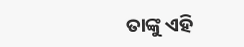ତାଙ୍କୁ ଏହି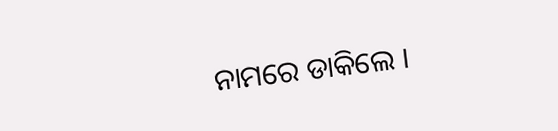ନାମରେ ଡାକିଲେ ।